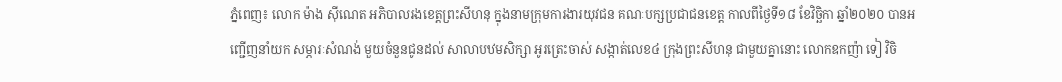ភ្នំពេញ៖ លោក ម៉ាង ស៊ីណេត អភិបាលរងខេត្តព្រះសីហនុ ក្នុងនាមក្រុមការងារយុវជន គណៈបក្សប្រជាជនខេត្ត កាលពីថ្ងៃទី១៨ ខែវិច្ឆិកា ឆ្នាំ២០២០ បានអញ្ជើញនាំយក សម្ភារៈសំណង់ មួយចំនួនជូនដល់ សាលាបឋមសិក្សា អូរត្រេះចាស់ សង្កាត់លេខ៤ ក្រុងព្រះសីហនុ ជាមួយគ្នានោះ លោកឧកញ៉ា ទៀ វិចិ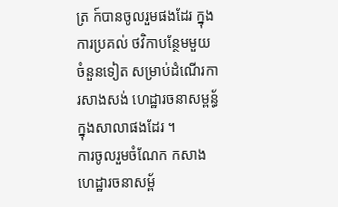ត្រ ក៍បានចូលរួមផងដែរ ក្នុងការប្រគល់ ថវិកាបន្ថែមមួយចំនួនទៀត សម្រាប់ដំណើរការសាងសង់ ហេដ្ឋារចនាសម្ពន្ធ័ក្នុងសាលាផងដែរ ។
ការចូលរួមចំណែក កសាងហេដ្ឋារចនាសម្ព័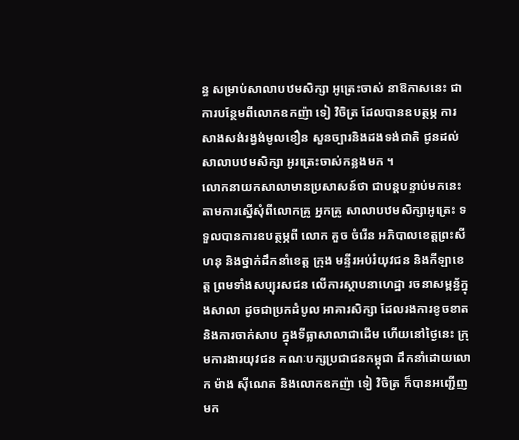ន្ធ សម្រាប់សាលាបឋមសិក្សា អូត្រេះចាស់ នាឱកាសនេះ ជាការបន្ថែមពីលោកឧកញ៉ា ទៀ វិចិត្រ ដែលបានឧបត្ថម្ភ ការសាងសង់រង្វង់មូលខឿន សួនច្បារនិងដងទង់ជាតិ ជូនដល់សាលាបឋមសិក្សា អូរត្រេះចាស់កន្លងមក ។
លោកនាយកសាលាមានប្រសាសន៍ថា ជាបន្តបន្ទាប់មកនេះ តាមការស្នើសុំពីលោកគ្រូ អ្នកគ្រូ សាលាបឋមសិក្សាអូត្រេះ ទទួលបានការឧបត្ថម្ភពី លោក គួច ចំរើន អភិបាលខេត្តព្រះសីហនុ និងថ្នាក់ដឹកនាំខេត្ត ក្រុង មន្ទីរអប់រំយុវជន និងកីឡាខេត្ត ព្រមទាំងសប្បុរសជន លើការស្ថាបនាហេដ្ឋា រចនាសម្ពន្ធ័ក្នុងសាលា ដូចជាប្រកដំបូល អាគារសិក្សា ដែលរងការខូចខាត និងការចាក់សាប ក្នុងទីធ្លាសាលាជាដើម ហើយនៅថ្ងៃនេះ ក្រុមការងារយុវជន គណៈបក្សប្រជាជនកម្ពុជា ដឹកនាំដោយលោក ម៉ាង ស៊ីណេត និងលោកឧកញ៉ា ទៀ វិចិត្រ ក៏បានអញ្ជើញមក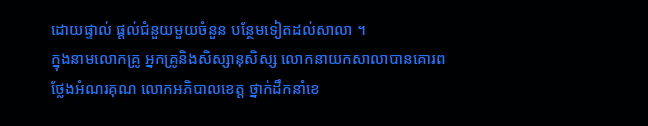ដោយផ្ទាល់ ផ្តល់ជំនួយមួយចំនួន បន្ថែមទៀតដល់សាលា ។
ក្នុងនាមលោកគ្រូ អ្នកគ្រូនិងសិស្សានុសិស្ស លោកនាយកសាលាបានគោរព ថ្លែងអំណរគុណ លោកអភិបាលខេត្ត ថ្នាក់ដឹកនាំខេ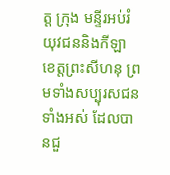ត្ត ក្រុង មន្ទីរអប់រំយុវជននិងកីឡា ខេត្តព្រះសីហនុ ព្រមទាំងសប្បុរសជនទាំងអស់ ដែលបានជួ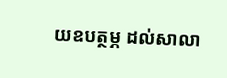យឧបត្ថម្ភ ដល់សាលា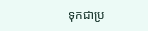ទុកជាប្រ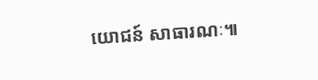យោជន៍ សាធារណៈ៕